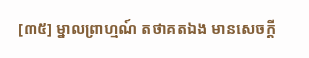[៣៥] ម្នាលព្រាហ្មណ៍ តថាគតឯង មានសេចក្តី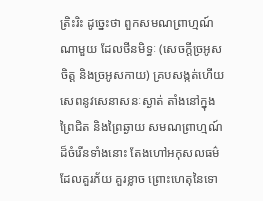ត្រិះរិះ ដូច្នេះថា ពួកសមណព្រាហ្មណ៍ណាមួយ ដែលថីនមិទ្ធៈ (សេចក្តីច្រអូសចិត្ត និងច្រអូសកាយ) គ្របសង្កត់ហើយ សេពនូវសេនាសនៈស្ងាត់ តាំងនៅក្នុងព្រៃជិត និងព្រៃឆ្ងាយ សមណព្រាហ្មណ៍ដ៏ចំរើនទាំងនោះ តែងហៅអកុសលធម៌ ដែលគួរភ័យ គួរខ្លាច ព្រោះហេតុនៃទោ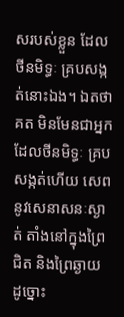សរបស់ខ្លួន ដែលថីនមិទ្ធៈ គ្របសង្កត់នោះឯង។ ឯតថាគត មិនមែនជាអ្នកដែលថីនមិទ្ធៈ គ្របសង្កត់ហើយ សេពនូវសេនាសនៈស្ងាត់ តាំងនៅក្នុងព្រៃជិត និងព្រៃឆ្ងាយ ដូច្នោះ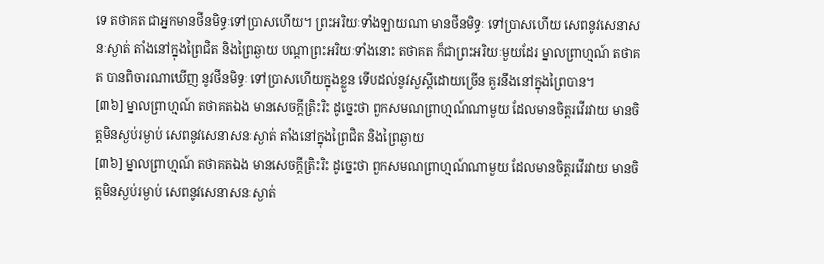ទេ តថាគត ជាអ្នកមានថីនមិទ្ធៈទៅប្រាសហើយ។ ព្រះអរិយៈទាំងឡាយណា មានថីនមិទ្ធៈ ទៅប្រាសហើយ សេពនូវសេនាសនៈស្ងាត់ តាំងនៅក្នុងព្រៃជិត និងព្រៃឆ្ងាយ បណ្តាព្រះអរិយៈទាំងនោះ តថាគត ក៏ជាព្រះអរិយៈមួយដែរ ម្នាលព្រាហ្មណ៍ តថាគត បានពិចារណាឃើញ នូវថីនមិទ្ធៈ ទៅប្រាសហើយក្នុងខ្លួន ទើបដល់នូវសួស្តីដោយច្រើន គួរនឹងនៅក្នុងព្រៃបាន។
[៣៦] ម្នាលព្រាហ្មណ៍ តថាគតឯង មានសេចក្តីត្រិះរិះ ដូច្នេះថា ពួកសមណព្រាហ្មណ៍ណាមួយ ដែលមានចិត្តរវើរវាយ មានចិត្តមិនស្ងប់រម្ងាប់ សេពនូវសេនាសនៈស្ងាត់ តាំងនៅក្នុងព្រៃជិត និងព្រៃឆ្ងាយ
[៣៦] ម្នាលព្រាហ្មណ៍ តថាគតឯង មានសេចក្តីត្រិះរិះ ដូច្នេះថា ពួកសមណព្រាហ្មណ៍ណាមួយ ដែលមានចិត្តរវើរវាយ មានចិត្តមិនស្ងប់រម្ងាប់ សេពនូវសេនាសនៈស្ងាត់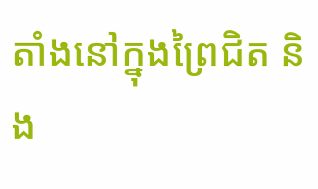តាំងនៅក្នុងព្រៃជិត និង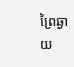ព្រៃឆ្ងាយ